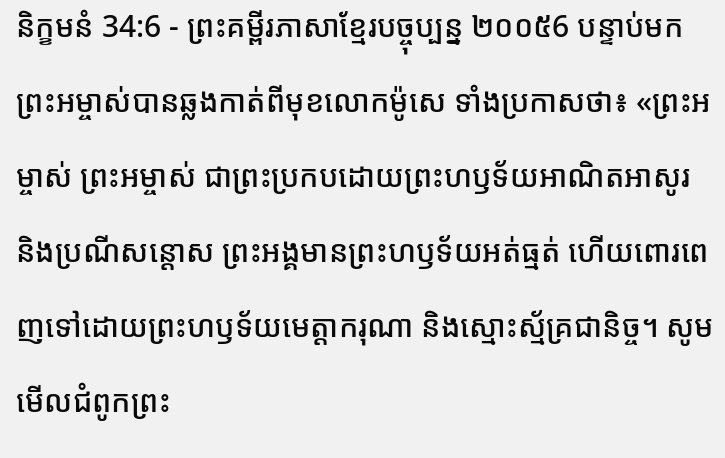និក្ខមនំ 34:6 - ព្រះគម្ពីរភាសាខ្មែរបច្ចុប្បន្ន ២០០៥6 បន្ទាប់មក ព្រះអម្ចាស់បានឆ្លងកាត់ពីមុខលោកម៉ូសេ ទាំងប្រកាសថា៖ «ព្រះអម្ចាស់ ព្រះអម្ចាស់ ជាព្រះប្រកបដោយព្រះហឫទ័យអាណិតអាសូរ និងប្រណីសន្ដោស ព្រះអង្គមានព្រះហឫទ័យអត់ធ្មត់ ហើយពោរពេញទៅដោយព្រះហឫទ័យមេត្តាករុណា និងស្មោះស្ម័គ្រជានិច្ច។ សូមមើលជំពូកព្រះ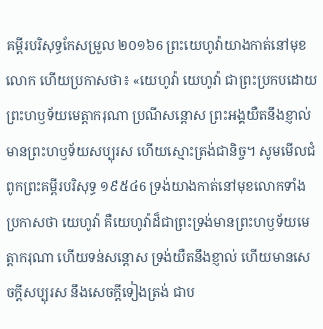គម្ពីរបរិសុទ្ធកែសម្រួល ២០១៦6 ព្រះយេហូវ៉ាយាងកាត់នៅមុខលោក ហើយប្រកាសថា៖ «យេហូវ៉ា យេហូវ៉ា ជាព្រះប្រកបដោយព្រះហឫទ័យមេត្តាករុណា ប្រណីសន្តោស ព្រះអង្គយឺតនឹងខ្ញាល់ មានព្រះហឫទ័យសប្បុរស ហើយស្មោះត្រង់ជានិច្ច។ សូមមើលជំពូកព្រះគម្ពីរបរិសុទ្ធ ១៩៥៤6 ទ្រង់យាងកាត់នៅមុខលោកទាំងប្រកាសថា យេហូវ៉ា គឺយេហូវ៉ាដ៏ជាព្រះទ្រង់មានព្រះហឫទ័យមេត្តាករុណា ហើយទន់សន្តោស ទ្រង់យឺតនឹងខ្ញាល់ ហើយមានសេចក្ដីសប្បុរស នឹងសេចក្ដីទៀងត្រង់ ជាប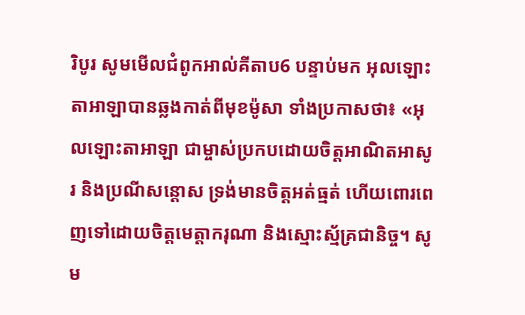រិបូរ សូមមើលជំពូកអាល់គីតាប6 បន្ទាប់មក អុលឡោះតាអាឡាបានឆ្លងកាត់ពីមុខម៉ូសា ទាំងប្រកាសថា៖ «អុលឡោះតាអាឡា ជាម្ចាស់ប្រកបដោយចិត្តអាណិតអាសូរ និងប្រណីសន្តោស ទ្រង់មានចិត្តអត់ធ្មត់ ហើយពោរពេញទៅដោយចិត្តមេត្តាករុណា និងស្មោះស្ម័គ្រជានិច្ច។ សូម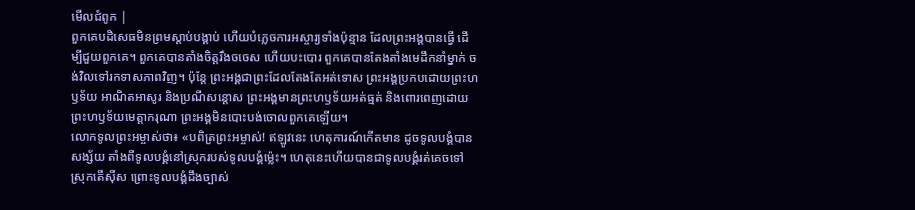មើលជំពូក |
ពួកគេបដិសេធមិនព្រមស្ដាប់បង្គាប់ ហើយបំភ្លេចការអស្ចារ្យទាំងប៉ុន្មាន ដែលព្រះអង្គបានធ្វើ ដើម្បីជួយពួកគេ។ ពួកគេបានតាំងចិត្តរឹងចចេស ហើយបះបោរ ពួកគេបានតែងតាំងមេដឹកនាំម្នាក់ ចង់វិលទៅរកទាសភាពវិញ។ ប៉ុន្តែ ព្រះអង្គជាព្រះដែលតែងតែអត់ទោស ព្រះអង្គប្រកបដោយព្រះហឫទ័យ អាណិតអាសូរ និងប្រណីសន្ដោស ព្រះអង្គមានព្រះហឫទ័យអត់ធ្មត់ និងពោរពេញដោយព្រះហឫទ័យមេត្តាករុណា ព្រះអង្គមិនបោះបង់ចោលពួកគេឡើយ។
លោកទូលព្រះអម្ចាស់ថា៖ «បពិត្រព្រះអម្ចាស់! ឥឡូវនេះ ហេតុការណ៍កើតមាន ដូចទូលបង្គំបានសង្ស័យ តាំងពីទូលបង្គំនៅស្រុករបស់ទូលបង្គំម៉្លេះ។ ហេតុនេះហើយបានជាទូលបង្គំរត់គេចទៅស្រុកតើស៊ីស ព្រោះទូលបង្គំដឹងច្បាស់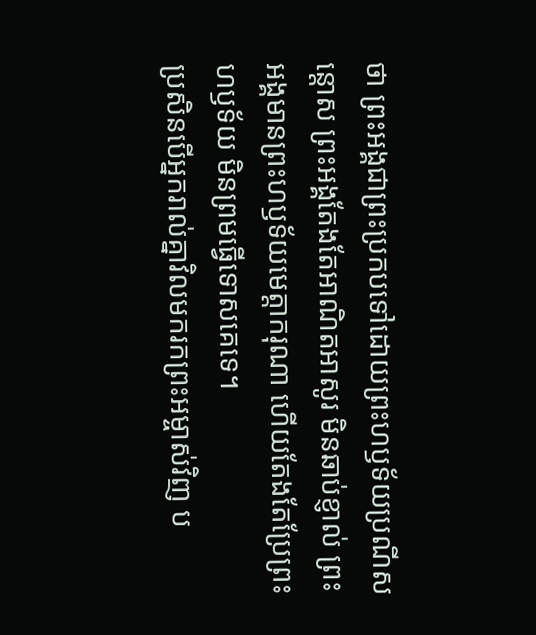ថា ព្រះអង្គជាព្រះប្រកបទៅដោយព្រះហឫទ័យប្រណីសន្ដោស ព្រះអង្គតែងតែអាណិតអាសូរ មិនឆាប់ខ្ញាល់ ព្រះអង្គមានព្រះហឫទ័យមេត្តាករុណា ហើយតែងតែប្រែព្រះហឫទ័យ មិនព្រមធ្វើទោសគេទេ។
ប្រសិនបើអ្នករាល់គ្នាវិលមករកព្រះអម្ចាស់វិញ ប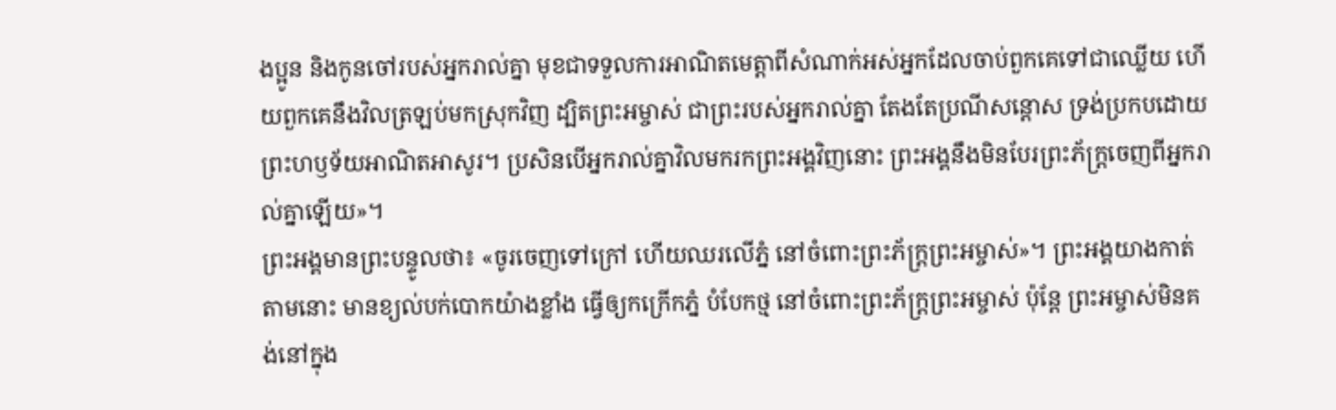ងប្អូន និងកូនចៅរបស់អ្នករាល់គ្នា មុខជាទទួលការអាណិតមេត្តាពីសំណាក់អស់អ្នកដែលចាប់ពួកគេទៅជាឈ្លើយ ហើយពួកគេនឹងវិលត្រឡប់មកស្រុកវិញ ដ្បិតព្រះអម្ចាស់ ជាព្រះរបស់អ្នករាល់គ្នា តែងតែប្រណីសន្ដោស ទ្រង់ប្រកបដោយព្រះហឫទ័យអាណិតអាសូរ។ ប្រសិនបើអ្នករាល់គ្នាវិលមករកព្រះអង្គវិញនោះ ព្រះអង្គនឹងមិនបែរព្រះភ័ក្ត្រចេញពីអ្នករាល់គ្នាឡើយ»។
ព្រះអង្គមានព្រះបន្ទូលថា៖ «ចូរចេញទៅក្រៅ ហើយឈរលើភ្នំ នៅចំពោះព្រះភ័ក្ត្រព្រះអម្ចាស់»។ ព្រះអង្គយាងកាត់តាមនោះ មានខ្យល់បក់បោកយ៉ាងខ្លាំង ធ្វើឲ្យកក្រើកភ្នំ បំបែកថ្ម នៅចំពោះព្រះភ័ក្ត្រព្រះអម្ចាស់ ប៉ុន្តែ ព្រះអម្ចាស់មិនគង់នៅក្នុង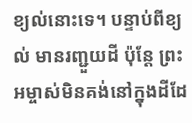ខ្យល់នោះទេ។ បន្ទាប់ពីខ្យល់ មានរញ្ជួយដី ប៉ុន្តែ ព្រះអម្ចាស់មិនគង់នៅក្នុងដីដែ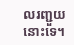លរញ្ជួយនោះទេ។